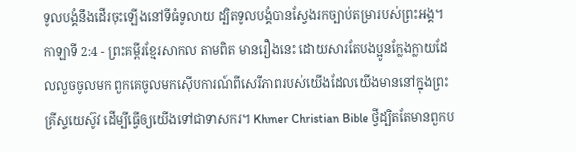ទូលបង្គំនឹងដើរចុះឡើងនៅទីធំទូលាយ ដ្បិតទូលបង្គំបានស្វែងរកច្បាប់តម្រារបស់ព្រះអង្គ។
កាឡាទី 2:4 - ព្រះគម្ពីរខ្មែរសាកល តាមពិត មានរឿងនេះ ដោយសារតែបងប្អូនក្លែងក្លាយដែលលួចចូលមក ពួកគេចូលមកស៊ើបការណ៍ពីសេរីភាពរបស់យើងដែលយើងមាននៅក្នុងព្រះគ្រីស្ទយេស៊ូវ ដើម្បីធ្វើឲ្យយើងទៅជាទាសករ។ Khmer Christian Bible ថ្វីដ្បិតតែមានពួកប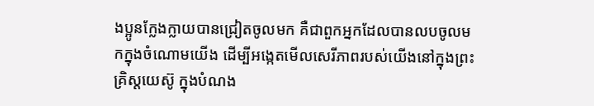ងប្អូនក្លែងក្លាយបានជ្រៀតចូលមក គឺជាពួកអ្នកដែលបានលបចូលមកក្នុងចំណោមយើង ដើម្បីអង្កេតមើលសេរីភាពរបស់យើងនៅក្នុងព្រះគ្រិស្ដយេស៊ូ ក្នុងបំណង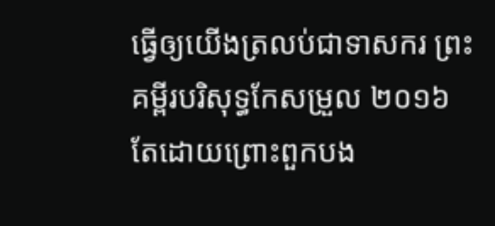ធ្វើឲ្យយើងត្រលប់ជាទាសករ ព្រះគម្ពីរបរិសុទ្ធកែសម្រួល ២០១៦ តែដោយព្រោះពួកបង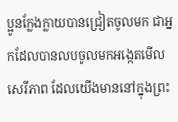ប្អូនក្លែងក្លាយបានជ្រៀតចូលមក ជាអ្នកដែលបានលបចូលមកអង្កេតមើលសេរីភាព ដែលយើងមាននៅក្នុងព្រះ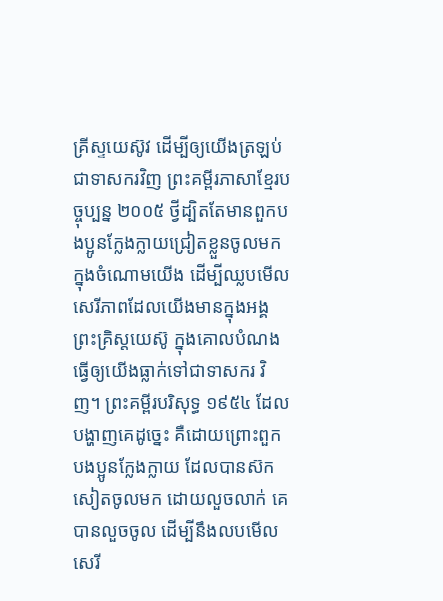គ្រីស្ទយេស៊ូវ ដើម្បីឲ្យយើងត្រឡប់ជាទាសករវិញ ព្រះគម្ពីរភាសាខ្មែរបច្ចុប្បន្ន ២០០៥ ថ្វីដ្បិតតែមានពួកបងប្អូនក្លែងក្លាយជ្រៀតខ្លួនចូលមកក្នុងចំណោមយើង ដើម្បីឈ្លបមើលសេរីភាពដែលយើងមានក្នុងអង្គព្រះគ្រិស្តយេស៊ូ ក្នុងគោលបំណងធ្វើឲ្យយើងធ្លាក់ទៅជាទាសករ វិញ។ ព្រះគម្ពីរបរិសុទ្ធ ១៩៥៤ ដែលបង្ហាញគេដូច្នេះ គឺដោយព្រោះពួកបងប្អូនក្លែងក្លាយ ដែលបានស៊កសៀតចូលមក ដោយលួចលាក់ គេបានលួចចូល ដើម្បីនឹងលបមើលសេរី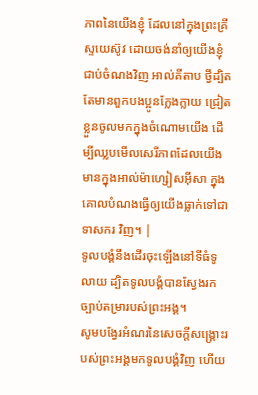ភាពនៃយើងខ្ញុំ ដែលនៅក្នុងព្រះគ្រីស្ទយេស៊ូវ ដោយចង់នាំឲ្យយើងខ្ញុំជាប់ចំណងវិញ អាល់គីតាប ថ្វីដ្បិតតែមានពួកបងប្អូនក្លែងក្លាយ ជ្រៀតខ្លួនចូលមកក្នុងចំណោមយើង ដើម្បីឈ្លបមើលសេរីភាពដែលយើងមានក្នុងអាល់ម៉ាហ្សៀសអ៊ីសា ក្នុងគោលបំណងធ្វើឲ្យយើងធ្លាក់ទៅជាទាសករ វិញ។ |
ទូលបង្គំនឹងដើរចុះឡើងនៅទីធំទូលាយ ដ្បិតទូលបង្គំបានស្វែងរកច្បាប់តម្រារបស់ព្រះអង្គ។
សូមបង្វែរអំណរនៃសេចក្ដីសង្គ្រោះរបស់ព្រះអង្គមកទូលបង្គំវិញ ហើយ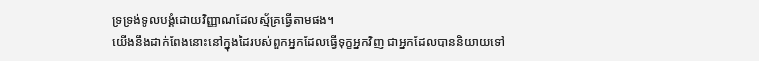ទ្រទ្រង់ទូលបង្គំដោយវិញ្ញាណដែលស្ម័គ្រធ្វើតាមផង។
យើងនឹងដាក់ពែងនោះនៅក្នុងដៃរបស់ពួកអ្នកដែលធ្វើទុក្ខអ្នកវិញ ជាអ្នកដែលបាននិយាយទៅ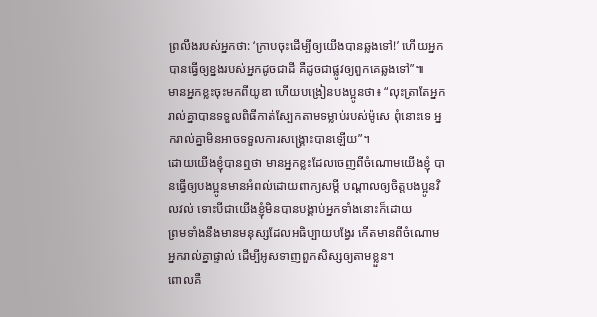ព្រលឹងរបស់អ្នកថា: ‘ក្រាបចុះដើម្បីឲ្យយើងបានឆ្លងទៅ!’ ហើយអ្នកបានធ្វើឲ្យខ្នងរបស់អ្នកដូចជាដី គឺដូចជាផ្លូវឲ្យពួកគេឆ្លងទៅ”៕
មានអ្នកខ្លះចុះមកពីយូឌា ហើយបង្រៀនបងប្អូនថា៖ “លុះត្រាតែអ្នករាល់គ្នាបានទទួលពិធីកាត់ស្បែកតាមទម្លាប់របស់ម៉ូសេ ពុំនោះទេ អ្នករាល់គ្នាមិនអាចទទួលការសង្គ្រោះបានឡើយ”។
ដោយយើងខ្ញុំបានឮថា មានអ្នកខ្លះដែលចេញពីចំណោមយើងខ្ញុំ បានធ្វើឲ្យបងប្អូនមានអំពល់ដោយពាក្យសម្ដី បណ្ដាលឲ្យចិត្តបងប្អូនវិលវល់ ទោះបីជាយើងខ្ញុំមិនបានបង្គាប់អ្នកទាំងនោះក៏ដោយ
ព្រមទាំងនឹងមានមនុស្សដែលអធិប្បាយបង្វែរ កើតមានពីចំណោមអ្នករាល់គ្នាផ្ទាល់ ដើម្បីអូសទាញពួកសិស្សឲ្យតាមខ្លួន។
ពោលគឺ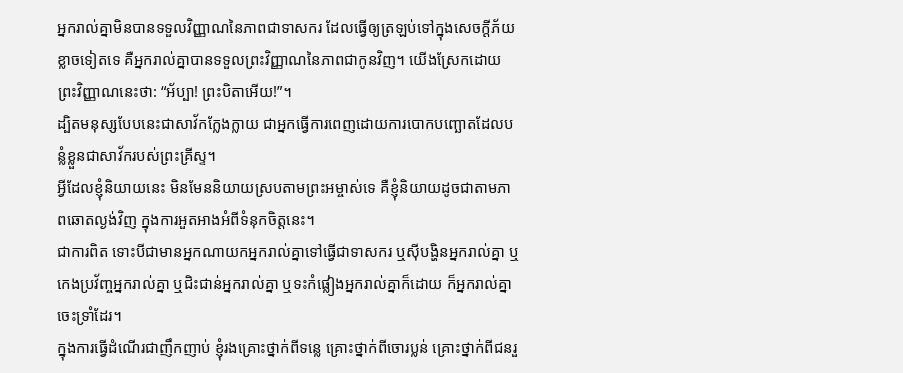អ្នករាល់គ្នាមិនបានទទួលវិញ្ញាណនៃភាពជាទាសករ ដែលធ្វើឲ្យត្រឡប់ទៅក្នុងសេចក្ដីភ័យខ្លាចទៀតទេ គឺអ្នករាល់គ្នាបានទទួលព្រះវិញ្ញាណនៃភាពជាកូនវិញ។ យើងស្រែកដោយព្រះវិញ្ញាណនេះថា: “អ័ប្បា! ព្រះបិតាអើយ!”។
ដ្បិតមនុស្សបែបនេះជាសាវ័កក្លែងក្លាយ ជាអ្នកធ្វើការពេញដោយការបោកបញ្ឆោតដែលបន្លំខ្លួនជាសាវ័ករបស់ព្រះគ្រីស្ទ។
អ្វីដែលខ្ញុំនិយាយនេះ មិនមែននិយាយស្របតាមព្រះអម្ចាស់ទេ គឺខ្ញុំនិយាយដូចជាតាមភាពឆោតល្ងង់វិញ ក្នុងការអួតអាងអំពីទំនុកចិត្តនេះ។
ជាការពិត ទោះបីជាមានអ្នកណាយកអ្នករាល់គ្នាទៅធ្វើជាទាសករ ឬស៊ីបង្ហិនអ្នករាល់គ្នា ឬកេងប្រវ័ញ្ចអ្នករាល់គ្នា ឬជិះជាន់អ្នករាល់គ្នា ឬទះកំផ្លៀងអ្នករាល់គ្នាក៏ដោយ ក៏អ្នករាល់គ្នាចេះទ្រាំដែរ។
ក្នុងការធ្វើដំណើរជាញឹកញាប់ ខ្ញុំរងគ្រោះថ្នាក់ពីទន្លេ គ្រោះថ្នាក់ពីចោរប្លន់ គ្រោះថ្នាក់ពីជនរួ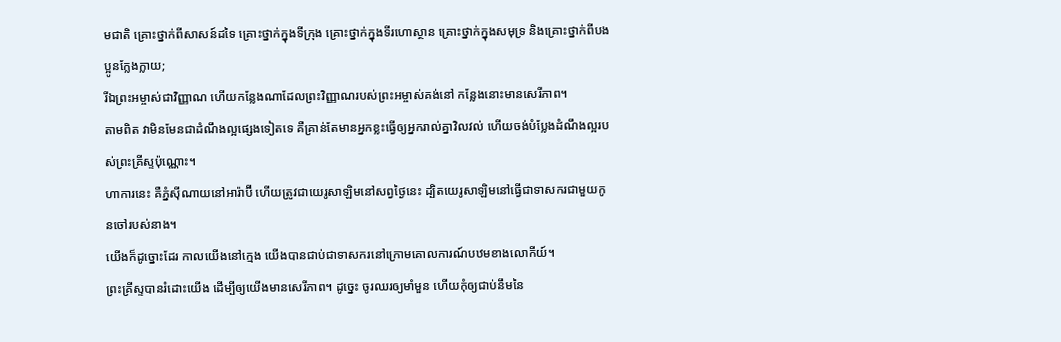មជាតិ គ្រោះថ្នាក់ពីសាសន៍ដទៃ គ្រោះថ្នាក់ក្នុងទីក្រុង គ្រោះថ្នាក់ក្នុងទីរហោស្ថាន គ្រោះថ្នាក់ក្នុងសមុទ្រ និងគ្រោះថ្នាក់ពីបងប្អូនក្លែងក្លាយ;
រីឯព្រះអម្ចាស់ជាវិញ្ញាណ ហើយកន្លែងណាដែលព្រះវិញ្ញាណរបស់ព្រះអម្ចាស់គង់នៅ កន្លែងនោះមានសេរីភាព។
តាមពិត វាមិនមែនជាដំណឹងល្អផ្សេងទៀតទេ គឺគ្រាន់តែមានអ្នកខ្លះធ្វើឲ្យអ្នករាល់គ្នាវិលវល់ ហើយចង់បំប្លែងដំណឹងល្អរបស់ព្រះគ្រីស្ទប៉ុណ្ណោះ។
ហាការនេះ គឺភ្នំស៊ីណាយនៅអារ៉ាប៊ី ហើយត្រូវជាយេរូសាឡិមនៅសព្វថ្ងៃនេះ ដ្បិតយេរូសាឡិមនៅធ្វើជាទាសករជាមួយកូនចៅរបស់នាង។
យើងក៏ដូច្នោះដែរ កាលយើងនៅក្មេង យើងបានជាប់ជាទាសករនៅក្រោមគោលការណ៍បឋមខាងលោកីយ៍។
ព្រះគ្រីស្ទបានរំដោះយើង ដើម្បីឲ្យយើងមានសេរីភាព។ ដូច្នេះ ចូរឈរឲ្យមាំមួន ហើយកុំឲ្យជាប់នឹមនៃ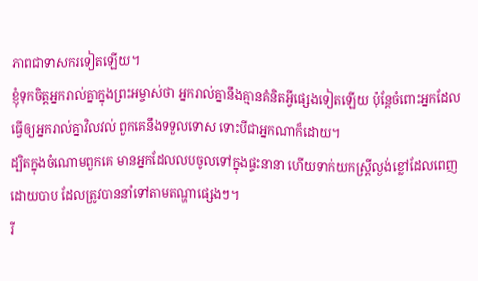ភាពជាទាសករទៀតឡើយ។
ខ្ញុំទុកចិត្តអ្នករាល់គ្នាក្នុងព្រះអម្ចាស់ថា អ្នករាល់គ្នានឹងគ្មានគំនិតអ្វីផ្សេងទៀតឡើយ ប៉ុន្តែចំពោះអ្នកដែលធ្វើឲ្យអ្នករាល់គ្នាវិលវល់ ពួកគេនឹងទទួលទោស ទោះបីជាអ្នកណាក៏ដោយ។
ដ្បិតក្នុងចំណោមពួកគេ មានអ្នកដែលលបចូលទៅក្នុងផ្ទះនានា ហើយទាក់យកស្ត្រីល្ងង់ខ្លៅដែលពេញដោយបាប ដែលត្រូវបាននាំទៅតាមតណ្ហាផ្សេងៗ។
រី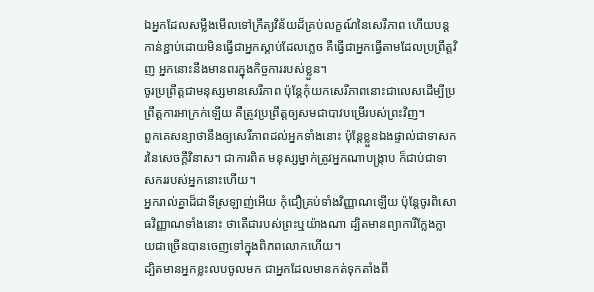ឯអ្នកដែលសម្លឹងមើលទៅក្រឹត្យវិន័យដ៏គ្រប់លក្ខណ៍នៃសេរីភាព ហើយបន្តកាន់ខ្ជាប់ដោយមិនធ្វើជាអ្នកស្ដាប់ដែលភ្លេច គឺធ្វើជាអ្នកធ្វើតាមដែលប្រព្រឹត្តវិញ អ្នកនោះនឹងមានពរក្នុងកិច្ចការរបស់ខ្លួន។
ចូរប្រព្រឹត្តជាមនុស្សមានសេរីភាព ប៉ុន្តែកុំយកសេរីភាពនោះជាលេសដើម្បីប្រព្រឹត្តការអាក្រក់ឡើយ គឺត្រូវប្រព្រឹត្តឲ្យសមជាបាវបម្រើរបស់ព្រះវិញ។
ពួកគេសន្យាថានឹងឲ្យសេរីភាពដល់អ្នកទាំងនោះ ប៉ុន្តែខ្លួនឯងផ្ទាល់ជាទាសករនៃសេចក្ដីវិនាស។ ជាការពិត មនុស្សម្នាក់ត្រូវអ្នកណាបង្ក្រាប ក៏ជាប់ជាទាសកររបស់អ្នកនោះហើយ។
អ្នករាល់គ្នាដ៏ជាទីស្រឡាញ់អើយ កុំជឿគ្រប់ទាំងវិញ្ញាណឡើយ ប៉ុន្តែចូរពិសោធវិញ្ញាណទាំងនោះ ថាតើជារបស់ព្រះឬយ៉ាងណា ដ្បិតមានព្យាការីក្លែងក្លាយជាច្រើនបានចេញទៅក្នុងពិភពលោកហើយ។
ដ្បិតមានអ្នកខ្លះលបចូលមក ជាអ្នកដែលមានកត់ទុកតាំងពី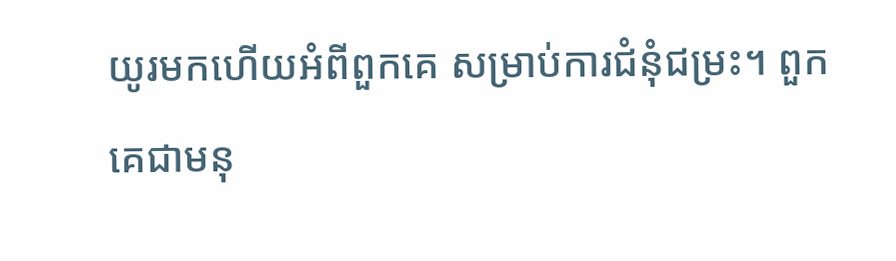យូរមកហើយអំពីពួកគេ សម្រាប់ការជំនុំជម្រះ។ ពួកគេជាមនុ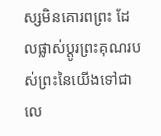ស្សមិនគោរពព្រះ ដែលផ្លាស់ប្ដូរព្រះគុណរបស់ព្រះនៃយើងទៅជាលេ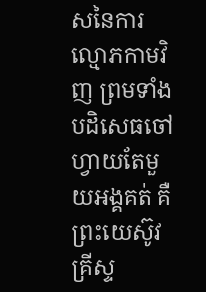សនៃការល្មោភកាមវិញ ព្រមទាំងបដិសេធចៅហ្វាយតែមួយអង្គគត់ គឺព្រះយេស៊ូវគ្រីស្ទ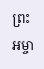ព្រះអម្ចា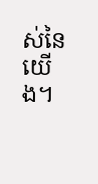ស់នៃយើង។